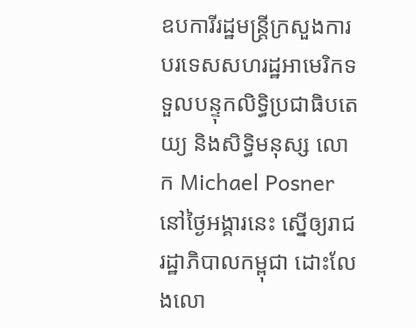ឧបការីរដ្ឋមន្ត្រីក្រសួងការបរទេសសហរដ្ឋអាមេរិកទទួលបន្ទុកលិទ្ធិប្រជាធិបតេយ្យ និងសិទ្ធិមនុស្ស លោក Michael Posner នៅថ្ងៃអង្គារនេះ ស្នើឲ្យរាជរដ្ឋាភិបាលកម្ពុជា ដោះលែងលោ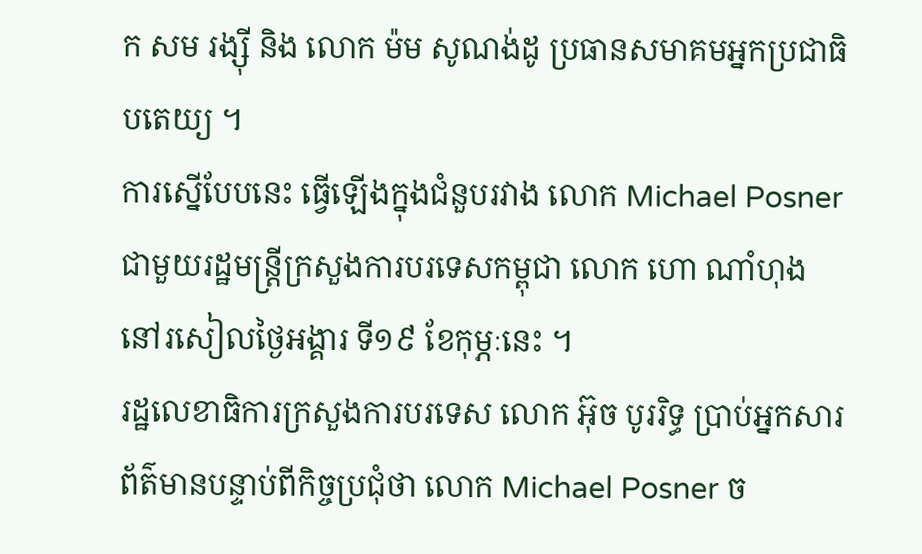ក សម រង្ស៊ី និង លោក ម៉ម សូណង់ដូ ប្រធានសមាគមអ្នកប្រជាធិបតេយ្យ ។
ការស្នើបែបនេះ ធ្វើឡើងក្នុងជំនួបរវាង លោក Michael Posner ជាមួយរដ្ឋមន្រ្តីក្រសួងការបរទេសកម្ពុជា លោក ហោ ណាំហុង នៅរសៀលថ្ងៃអង្គារ ទី១៩ ខែកុម្ភៈនេះ ។
រដ្ឋលេខាធិការក្រសួងការបរទេស លោក អ៊ុច បូររិទ្ធ ប្រាប់អ្នកសារព័ត៌មានបន្ទាប់ពីកិច្ចប្រជុំថា លោក Michael Posner ច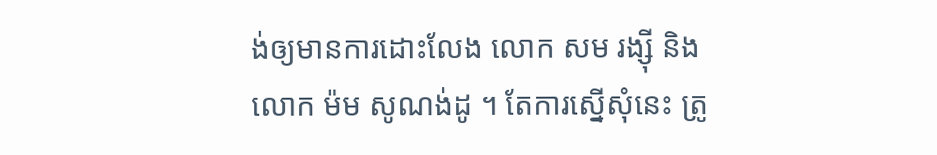ង់ឲ្យមានការដោះលែង លោក សម រង្ស៊ី និង លោក ម៉ម សូណង់ដូ ។ តែការស្នើសុំនេះ ត្រូ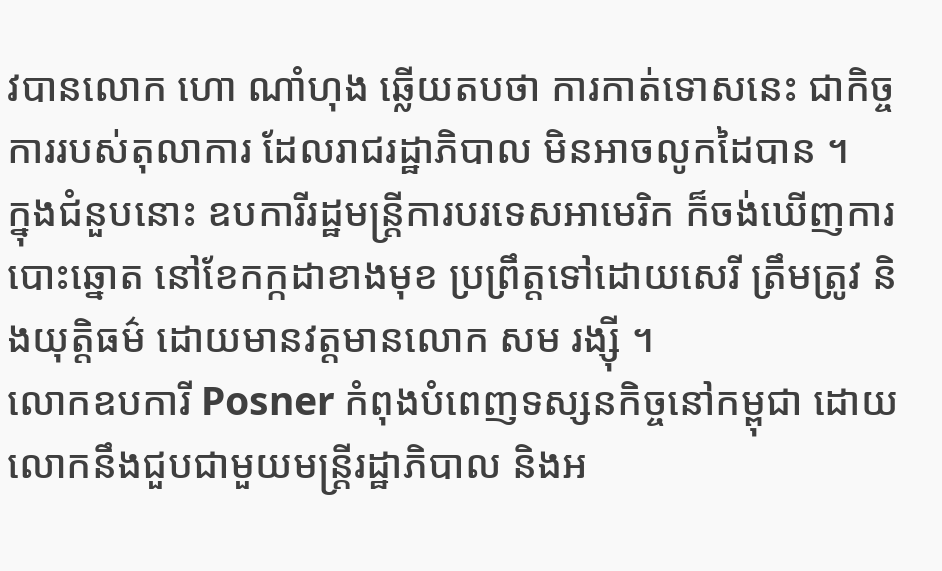វបានលោក ហោ ណាំហុង ឆ្លើយតបថា ការកាត់ទោសនេះ ជាកិច្ចការរបស់តុលាការ ដែលរាជរដ្ឋាភិបាល មិនអាចលូកដៃបាន ។
ក្នុងជំនួបនោះ ឧបការីរដ្ឋមន្ត្រីការបរទេសអាមេរិក ក៏ចង់ឃើញការបោះឆ្នោត នៅខែកក្កដាខាងមុខ ប្រព្រឹត្តទៅដោយសេរី ត្រឹមត្រូវ និងយុត្តិធម៌ ដោយមានវត្តមានលោក សម រង្ស៊ី ។
លោកឧបការី Posner កំពុងបំពេញទស្សនកិច្ចនៅកម្ពុជា ដោយលោកនឹងជួបជាមួយមន្ត្រីរដ្ឋាភិបាល និងអ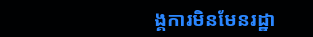ង្គការមិនមែនរដ្ឋា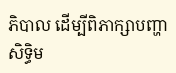ភិបាល ដើម្បីពិភាក្សាបញ្ហាសិទ្ធិម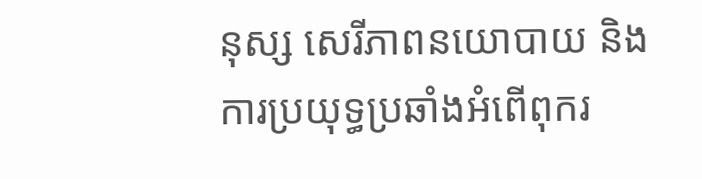នុស្ស សេរីភាពនយោបាយ និងការប្រយុទ្ធប្រឆាំងអំពើពុករ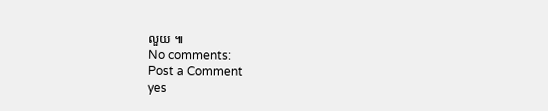លួយ ៕
No comments:
Post a Comment
yes